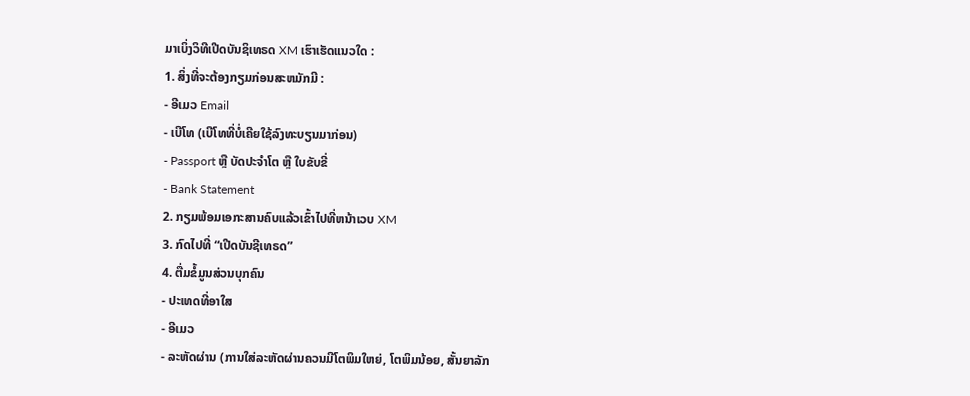ມາເບິ່ງວິທີເປີດບັນຊິເທຣດ XM ເຮົາເຮັດແນວໃດ :
1. ສິ່ງທີ່ຈະຕ້ອງກຽມກ່ອນສະຫມັກມີ :
- ອີເມວ Email
- ເບີໂທ (ເບີໂທທີ່ບໍ່ເຄີຍໃຊ້ລົງທະບຽນມາກ່ອນ)
- Passport ຫຼື ບັດປະຈຳໂຕ ຫຼື ໃບຂັບຂີ່
- Bank Statement
2. ກຽມພ້ອມເອກະສານຄົບແລ້ວເຂົ້າໄປທີ່ຫນ້າເວບ XM
3. ກົດໄປທີ່ “ເປີດບັນຊີເທຣດ”
4. ຕື່ມຂໍ້ມູນສ່ວນບຸກຄົນ
- ປະເທດທີ່ອາໃສ
- ອີເມວ
- ລະຫັດຜ່ານ (ການໃສ່ລະຫັດຜ່ານຄວນມີໂຕພິມໃຫຍ່, ໂຕພິມນ້ອຍ, ສັ້ນຍາລັກ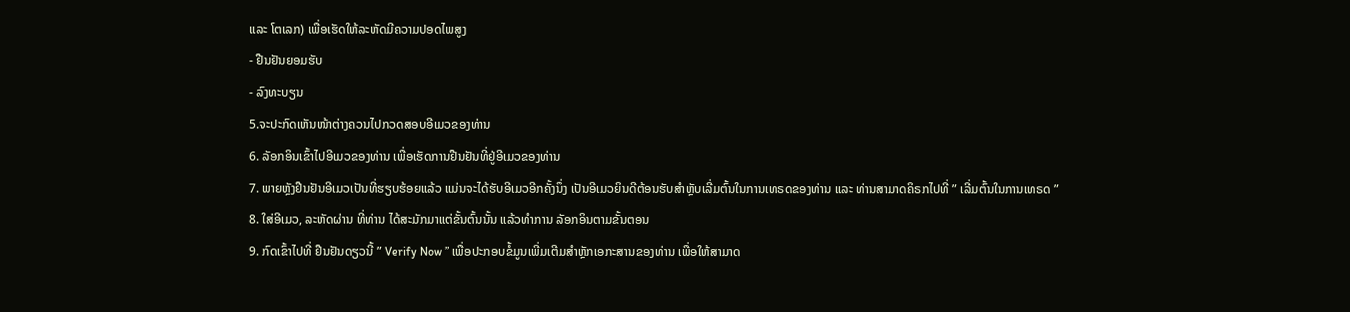ແລະ ໂຕເລກ) ເພື່ອເຮັດໃຫ້ລະຫັດມີຄວາມປອດໄພສູງ
- ຢືນຢັນຍອມຮັບ
- ລົງທະບຽນ
5.ຈະປະກົດເຫັນໜ້າຕ່າງຄວນໄປກວດສອບອີເມວຂອງທ່ານ
6. ລັອກອິນເຂົ້າໄປອີເມວຂອງທ່ານ ເພື່ອເຮັດການຢືນຢັນທີ່ຢູ່ອີເມວຂອງທ່ານ
7. ພາຍຫຼັງຢືນຢັນອີເມວເປັນທີ່ຮຽບຮ້ອຍແລ້ວ ແມ່ນຈະໄດ້ຮັບອີເມວອີກຄັ້ງນຶ່ງ ເປັນອີເມວຍິນດີຕ້ອນຮັບສຳຫຼັບເລີ່ມຕົ້ນໃນການເທຣດຂອງທ່ານ ແລະ ທ່ານສາມາດຄິຣກໄປທີ່ ” ເລີ່ມຕົ້ນໃນການເທຣດ ”
8. ໃສ່ອີເມວ, ລະຫັດຜ່ານ ທີ່ທ່ານ ໄດ້ສະມັກມາແຕ່ຂັ້ນຕົ້ນນັ້ນ ແລ້ວທຳການ ລັອກອິນຕາມຂັ້ນຕອນ
9. ກົດເຂົ້າໄປທີ່ ຢືນຢັນດຽວນີ້ ” Verify Now ” ເພື່ອປະກອບຂໍ້ມູນເພີ່ມເຕີມສຳຫຼັກເອກະສານຂອງທ່ານ ເພື່ອໃຫ້ສາມາດ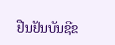ຢືນຢັນບັນຊີຂ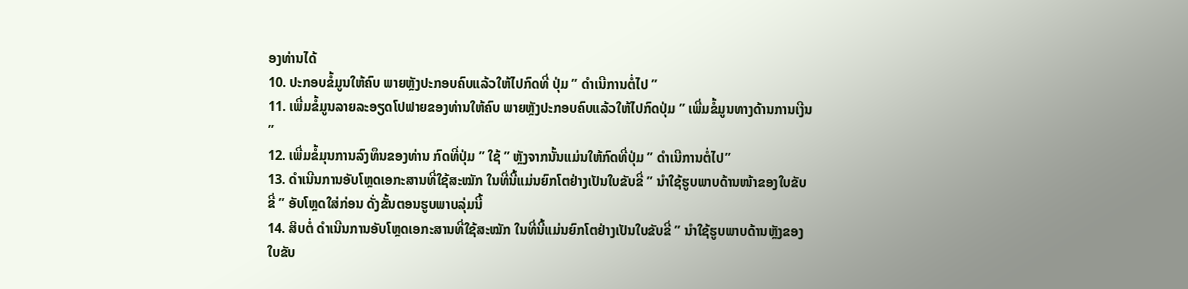ອງທ່ານໄດ້
10. ປະກອບຂໍ້ມູນໃຫ້ຄົບ ພາຍຫຼັງປະກອບຄົບແລ້ວໃຫ້ໄປກົດທີ່ ປຸ່ມ ” ດຳເນີການຕໍ່ໄປ ”
11. ເພີ່ມຂໍ້ມູນລາຍລະອຽດໂປຟາຍຂອງທ່ານໃຫ້ຄົບ ພາຍຫຼັງປະກອບຄົບແລ້ວໃຫ້ໄປກົດປຸ່ມ ” ເພີ່ມຂໍ້ມູນທາງດ້ານການເງີນ ”
12. ເພີ່ມຂໍ້ມຸນການລົງທຶນຂອງທ່ານ ກົດທີ່ປຸ່ມ ” ໃຊ້ ” ຫຼັງຈາກນັ້ນແມ່ນໃຫ້ກົດທີ່ປຸ່ມ ” ດຳເນີການຕໍ່ໄປ”
13. ດຳເນີນການອັບໂຫຼດເອກະສານທີ່ໃຊ້ສະໝັກ ໃນທີ່ນີ້ແມ່ນຍົກໂຕຢ່າງເປັນໃບຂັບຂີ່ ” ນຳໃຊ້ຮູບພາບດ້ານໜ້າຂອງໃບຂັບຂີ່ ” ອັບໂຫຼດໃສ່ກ່ອນ ດັ່ງຂັ້ນຕອນຮູບພາບລຸ່ມນີ້
14. ສິບຕໍ່ ດຳເນີນການອັບໂຫຼດເອກະສານທີ່ໃຊ້ສະໝັກ ໃນທີ່ນີ້ແມ່ນຍົກໂຕຢ່າງເປັນໃບຂັບຂີ່ ” ນຳໃຊ້ຮູບພາບດ້ານຫຼັງຂອງໃບຂັບ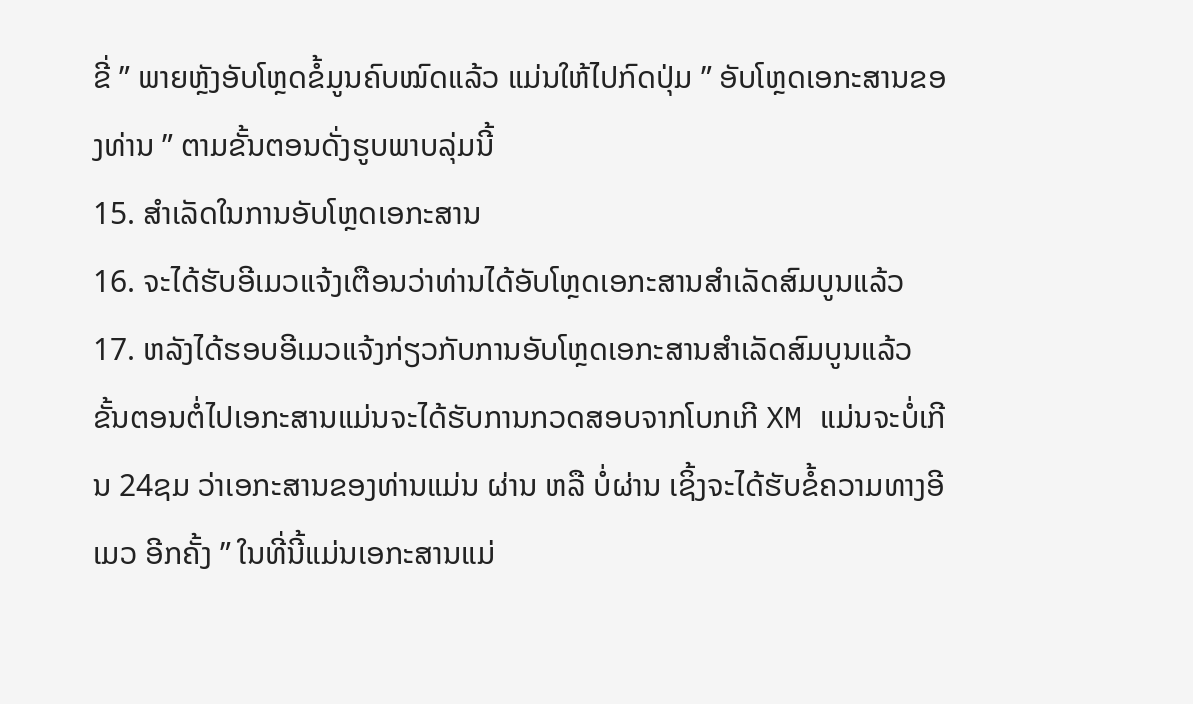ຂີ່ ” ພາຍຫຼັງອັບໂຫຼດຂໍ້ມູນຄົບໝົດແລ້ວ ແມ່ນໃຫ້ໄປກົດປຸ່ມ ” ອັບໂຫຼດເອກະສານຂອງທ່ານ ” ຕາມຂັ້ນຕອນດັ່ງຮູບພາບລຸ່ມນີ້
15. ສຳເລັດໃນການອັບໂຫຼດເອກະສານ
16. ຈະໄດ້ຮັບອີເມວແຈ້ງເຕືອນວ່າທ່ານໄດ້ອັບໂຫຼດເອກະສານສຳເລັດສົມບູນແລ້ວ
17. ຫລັງໄດ້ຮອບອີເມວແຈ້ງກ່ຽວກັບການອັບໂຫຼດເອກະສານສຳເລັດສົມບູນແລ້ວ ຂັ້ນຕອນຕໍ່ໄປເອກະສານແມ່ນຈະໄດ້ຮັບການກວດສອບຈາກໂບກເກີ XM ແມ່ນຈະບໍ່ເກີນ 24ຊມ ວ່າເອກະສານຂອງທ່ານແມ່ນ ຜ່ານ ຫລື ບໍ່ຜ່ານ ເຊິ້ງຈະໄດ້ຮັບຂໍ້ຄວາມທາງອີເມວ ອີກຄັ້ງ ” ໃນທີ່ນີ້ແມ່ນເອກະສານແມ່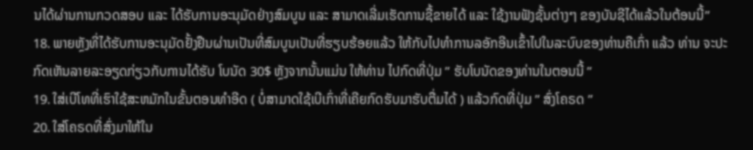ນໄດ້ຜ່ານການກວດສອບ ແລະ ໄດ້ຮັບການອະນຸມັດຢ່າງສົມບູນ ແລະ ສາມາດເລີ່ມເຮັດການຊື້ຂາຍໄດ້ ແລະ ໃຊ້ງານຟັງຊັ້ນຕ່າງໆ ຂອງບັນຊີໄດ້ແລ້ວໃນຕ້ອນນີ້”
18. ພາຍຫຼັງທີ່ໄດ້ຮັບການອະນຸມັດຢັ້ງຢືນຜ່ານເປັນທີ່ສົມບູນເປັນທີ່ຮຽບຮ້ອຍແລ້ວ ໃຫ້ກັບໄປທຳການລອັກອີນເຂົ້າໄປໃນລະບົບຂອງທ່ານຄືເກົ່າ ແລ້ວ ທ່ານ ຈະປະກົດເຫັນລາຍລະອຽດກ່ຽວກັບການໄດ້ຮັບ ໂບນັດ 30$ ຫຼັງຈາກນັ້ນແມ່ນ ໃຫ້ທ່ານ ໄປກົດທີ່ປຸ່ມ ” ຮັບໂບນັດຂອງທ່ານໃນຕອນນີ້ ”
19. ໃສ່ເບີໂທທີ່ເຮົາໃຊ້ສະຫມັກໃນຂັ້ນຕອນທຳອີດ ( ບໍ່ສາມາດໃຊ້ເບີເກົ່າທີ່ເຄີຍກົດຮັບມາຮັບຕື່ມໄດ້ ) ແລ້ວກົດທີ່ປຸ່ມ ” ສົ່ງໂຄຣດ ”
20. ໃສ່ໂຄຣດທີ່ສົ່ງມາໃຫ້ໃນ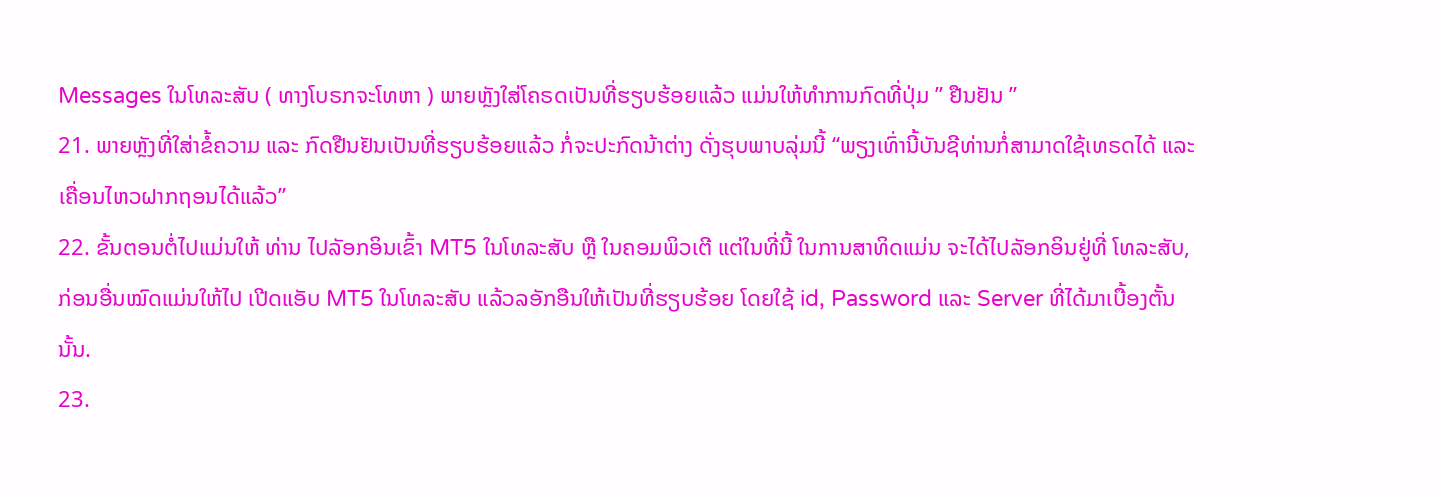Messages ໃນໂທລະສັບ ( ທາງໂບຣກຈະໂທຫາ ) ພາຍຫຼັງໃສ່ໂຄຣດເປັນທີ່ຮຽບຮ້ອຍແລ້ວ ແມ່ນໃຫ້ທຳການກົດທີ່ປຸ່ມ ” ຢືນຢັນ ”
21. ພາຍຫຼັງທີ່ໃສ່າຂໍ້ຄວາມ ແລະ ກົດຢືນຢັນເປັນທີ່ຮຽບຮ້ອຍແລ້ວ ກໍ່ຈະປະກົດນ້າຕ່າງ ດັ່ງຮຸບພາບລຸ່ມນີ້ “ພຽງເທົ່ານີ້ບັນຊີທ່ານກໍ່ສາມາດໃຊ້ເທຣດໄດ້ ແລະ ເຄື່ອນໄຫວຝາກຖອນໄດ້ແລ້ວ”
22. ຂັ້ນຕອນຕໍ່ໄປແມ່ນໃຫ້ ທ່ານ ໄປລັອກອິນເຂົ້າ MT5 ໃນໂທລະສັບ ຫຼື ໃນຄອມພິວເຕີ ແຕ່ໃນທີ່ນີ້ ໃນການສາທິດແມ່ນ ຈະໄດ້ໄປລັອກອິນຢູ່ທີ່ ໂທລະສັບ, ກ່ອນອື່ນໝົດແມ່ນໃຫ້ໄປ ເປີດແອັບ MT5 ໃນໂທລະສັບ ແລ້ວລອັກອືນໃຫ້ເປັນທີ່ຮຽບຮ້ອຍ ໂດຍໃຊ້ id, Password ແລະ Server ທີ່ໄດ້ມາເບື້ອງຕັ້ນນັ້ນ.
23.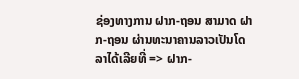ຊ່ອງທາງການ ຝາກ-ຖອນ ສາມາດ ຝາກ-ຖອນ ຜ່ານທະນາຄານລາວເປັນໂດລາໄດ້ເລີຍທີ່ => ຝາກ-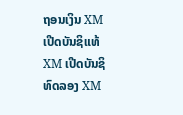ຖອນເງິນ XM
ເປີດບັນຊິແທ້ XM ເປີດບັນຊິທົດລອງ XM